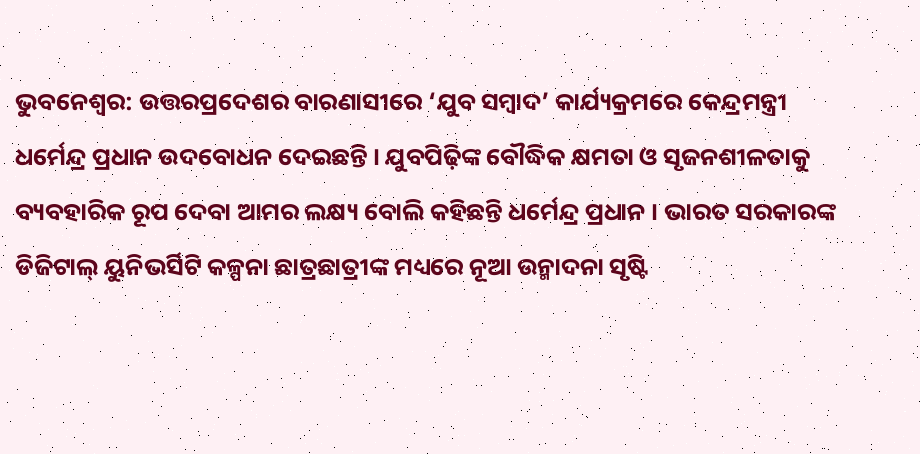ଭୁବନେଶ୍ବର: ଉତ୍ତରପ୍ରଦେଶର ବାରଣାସୀରେ ‘ଯୁବ ସମ୍ବାଦ’ କାର୍ଯ୍ୟକ୍ରମରେ କେନ୍ଦ୍ରମନ୍ତ୍ରୀ ଧର୍ମେନ୍ଦ୍ର ପ୍ରଧାନ ଉଦବୋଧନ ଦେଇଛନ୍ତି । ଯୁବପିଢ଼ିଙ୍କ ବୌଦ୍ଧିକ କ୍ଷମତା ଓ ସୃଜନଶୀଳତାକୁ ବ୍ୟବହାରିକ ରୂପ ଦେବା ଆମର ଲକ୍ଷ୍ୟ ବୋଲି କହିଛନ୍ତି ଧର୍ମେନ୍ଦ୍ର ପ୍ରଧାନ । ଭାରତ ସରକାରଙ୍କ ଡିଜିଟାଲ୍ ୟୁନିଭର୍ସିଟି କଳ୍ପନା ଛାତ୍ରଛାତ୍ରୀଙ୍କ ମଧ୍ୟରେ ନୂଆ ଉନ୍ମାଦନା ସୃଷ୍ଟି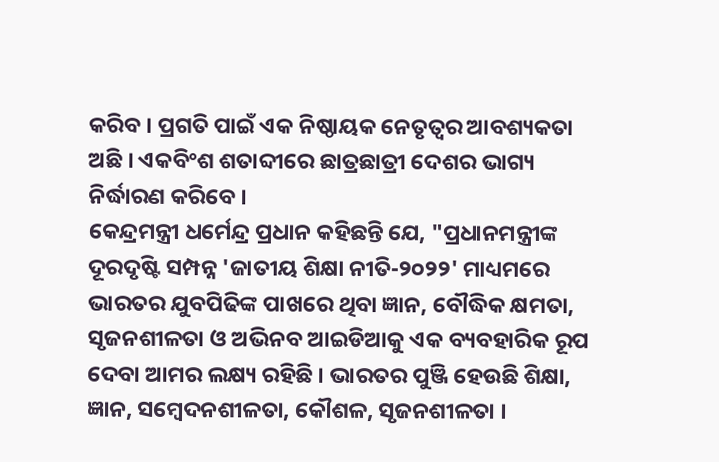କରିବ । ପ୍ରଗତି ପାଇଁ ଏକ ନିଷ୍ଠାୟକ ନେତୃତ୍ବର ଆବଶ୍ୟକତା ଅଛି । ଏକବିଂଶ ଶତାବ୍ଦୀରେ ଛାତ୍ରଛାତ୍ରୀ ଦେଶର ଭାଗ୍ୟ ନିର୍ଦ୍ଧାରଣ କରିବେ ।
କେନ୍ଦ୍ରମନ୍ତ୍ରୀ ଧର୍ମେନ୍ଦ୍ର ପ୍ରଧାନ କହିଛନ୍ତି ଯେ, "ପ୍ରଧାନମନ୍ତ୍ରୀଙ୍କ ଦୂରଦୃଷ୍ଟି ସମ୍ପନ୍ନ 'ଜାତୀୟ ଶିକ୍ଷା ନୀତି-୨୦୨୨' ମାଧ୍ୟମରେ ଭାରତର ଯୁବପିଢିଙ୍କ ପାଖରେ ଥିବା ଜ୍ଞାନ, ବୌଦ୍ଧିକ କ୍ଷମତା, ସୃଜନଶୀଳତା ଓ ଅଭିନବ ଆଇଡିଆକୁ ଏକ ବ୍ୟବହାରିକ ରୂପ ଦେବା ଆମର ଲକ୍ଷ୍ୟ ରହିଛି । ଭାରତର ପୁଞ୍ଜି ହେଉଛି ଶିକ୍ଷା, ଜ୍ଞାନ, ସମ୍ବେଦନଶୀଳତା, କୌଶଳ, ସୃଜନଶୀଳତା ।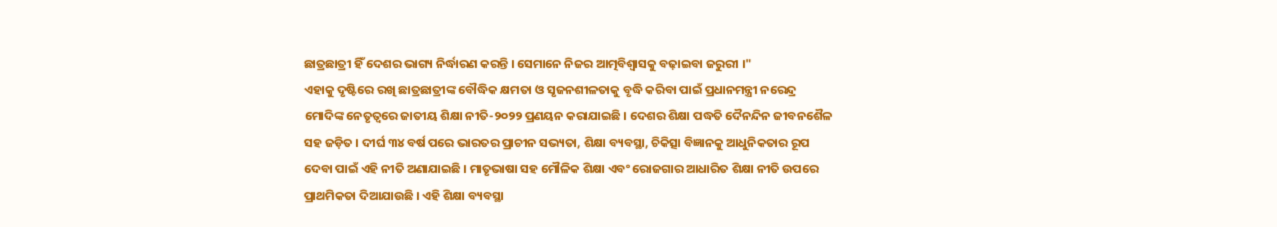ଛାତ୍ରଛାତ୍ରୀ ହିଁ ଦେଶର ଭାଗ୍ୟ ନିର୍ଦ୍ଧାରଣ କରନ୍ତି । ସେମାନେ ନିଜର ଆତ୍ମବିଶ୍ବାସକୁ ବଢ଼ାଇବା ଜରୁରୀ ।"
ଏହାକୁ ଦୃଷ୍ଟିରେ ରଖି ଛାତ୍ରଛାତ୍ରୀଙ୍କ ବୌଦ୍ଧିକ କ୍ଷମତା ଓ ସୃଜନଶୀଳତାକୁ ବୃଦ୍ଧି କରିବା ପାଇଁ ପ୍ରଧାନମନ୍ତ୍ରୀ ନରେନ୍ଦ୍ର ମୋଦିଙ୍କ ନେତୃତ୍ବରେ ଜାତୀୟ ଶିକ୍ଷା ନୀତି-୨୦୨୨ ପ୍ରଣୟନ କରାଯାଇଛି । ଦେଶର ଶିକ୍ଷା ପଦ୍ଧତି ଦୈନନ୍ଦିନ ଜୀବନଶୈଳ ସହ ଜଡ଼ିତ । ଦୀର୍ଘ ୩୪ ବର୍ଷ ପରେ ଭାରତର ପ୍ରାଚୀନ ସଭ୍ୟତା, ଶିକ୍ଷା ବ୍ୟବସ୍ଥା, ଚିକିତ୍ସା ବିଜ୍ଞାନକୁ ଆଧୁନିକତାର ରୂପ ଦେବା ପାଇଁ ଏହି ନୀତି ଅଣାଯାଇଛି । ମାତୃଭାଷା ସହ ମୌଳିକ ଶିକ୍ଷା ଏବଂ ରୋଜଗାର ଆଧାରିତ ଶିକ୍ଷା ନୀତି ଉପରେ ପ୍ରାଥମିକତା ଦିଆଯାଉଛି । ଏହି ଶିକ୍ଷା ବ୍ୟବସ୍ଥା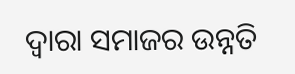ଦ୍ଵାରା ସମାଜର ଉନ୍ନତି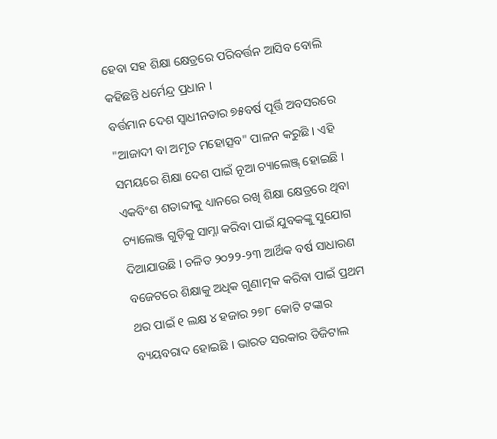ହେବା ସହ ଶିକ୍ଷା କ୍ଷେତ୍ରରେ ପରିବର୍ତ୍ତନ ଆସିବ ବୋଲି କହିଛନ୍ତି ଧର୍ମେନ୍ଦ୍ର ପ୍ରଧାନ ।
ବର୍ତ୍ତମାନ ଦେଶ ସ୍ବାଧୀନତାର ୭୫ବର୍ଷ ପୂର୍ତ୍ତି ଅବସରରେ "ଆଜାଦୀ ବା ଅମୃତ ମହୋତ୍ସବ" ପାଳନ କରୁଛି । ଏହି ସମୟରେ ଶିକ୍ଷା ଦେଶ ପାଇଁ ନୂଆ ଚ୍ୟାଲେଞ୍ଜ୍ ହୋଇଛି । ଏକବିଂଶ ଶତାବ୍ଦୀକୁ ଧ୍ୟାନରେ ରଖି ଶିକ୍ଷା କ୍ଷେତ୍ରରେ ଥିବା ଚ୍ୟାଲେଞ୍ଜ ଗୁଡ଼ିକୁ ସାମ୍ନା କରିବା ପାଇଁ ଯୁବକଙ୍କୁ ସୁଯୋଗ ଦିଆଯାଉଛି । ଚଳିତ ୨୦୨୨-୨୩ ଆର୍ଥିକ ବର୍ଷ ସାଧାରଣ ବଜେଟରେ ଶିକ୍ଷାକୁ ଅଧିକ ଗୁଣାତ୍ମକ କରିବା ପାଇଁ ପ୍ରଥମ ଥର ପାଇଁ ୧ ଲକ୍ଷ ୪ ହଜାର ୨୭୮ କୋଟି ଟଙ୍କାର ବ୍ୟୟବରାଦ ହୋଇଛି । ଭାରତ ସରକାର ଡିଜିଟାଲ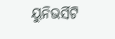ୟୁନିଭର୍ସିଟି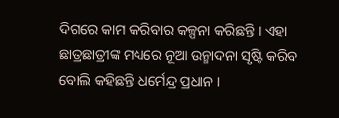ଦିଗରେ କାମ କରିବାର କଳ୍ପନା କରିଛନ୍ତି । ଏହା ଛାତ୍ରଛାତ୍ରୀଙ୍କ ମଧ୍ୟରେ ନୂଆ ଉନ୍ମାଦନା ସୃଷ୍ଟି କରିବ ବୋଲି କହିଛନ୍ତି ଧର୍ମେନ୍ଦ୍ର ପ୍ରଧାନ ।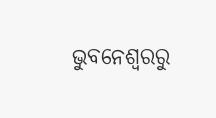ଭୁବନେଶ୍ବରରୁ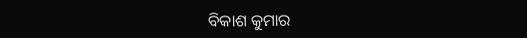ବିକାଶ କୁମାର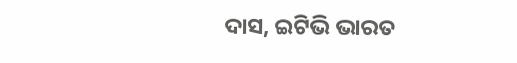ଦାସ, ଇଟିଭି ଭାରତ